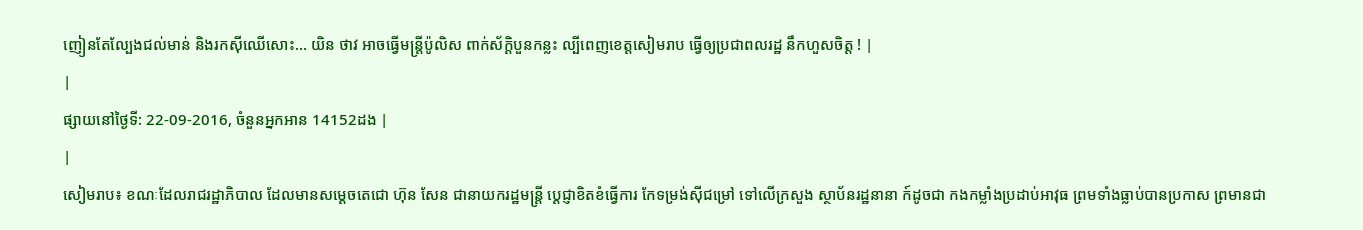ញៀនតែល្បែងជល់មាន់ និងរកស៊ីឈើសោះ... យិន ថាវ អាចធ្វើមន្ត្រីប៉ូលិស ពាក់ស័ក្ដិបួនកន្លះ ល្បីពេញខេត្តសៀមរាប ធ្វើឲ្យប្រជាពលរដ្ឋ នឹកហួសចិត្ត ! |
|
ផ្សាយនៅថ្ងៃទី: 22-09-2016, ចំនួនអ្នកអាន 14152ដង |
|
សៀមរាប៖ ខណៈដែលរាជរដ្ឋាភិបាល ដែលមានសម្ដេចតេជោ ហ៊ុន សែន ជានាយករដ្ឋមន្ត្រី ប្ដេជ្ញាខិតខំធ្វើការ កែទម្រង់ស៊ីជម្រៅ ទៅលើក្រសួង ស្ថាប័នរដ្ឋនានា ក៍ដូចជា កងកម្លាំងប្រដាប់អាវុធ ព្រមទាំងធ្លាប់បានប្រកាស ព្រមានជា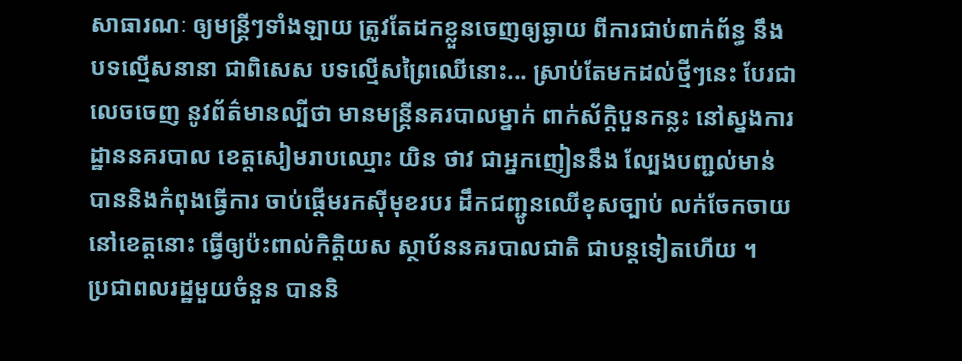សាធារណៈ ឲ្យមន្ត្រីៗទាំងឡាយ ត្រូវតែដកខ្លួនចេញឲ្យឆ្ងាយ ពីការជាប់ពាក់ព័ន្ធ នឹងបទល្មើសនានា ជាពិសេស បទល្មើសព្រៃឈើនោះ... ស្រាប់តែមកដល់ថ្មីៗនេះ បែរជាលេចចេញ នូវព័ត៌មានល្បីថា មានមន្ត្រីនគរបាលម្នាក់ ពាក់ស័ក្ដិបួនកន្លះ នៅស្នងការដ្ឋាននគរបាល ខេត្តសៀមរាបឈ្មោះ យិន ថាវ ជាអ្នកញៀននឹង ល្បែងបញ្ជល់មាន់ បាននិងកំពុងធ្វើការ ចាប់ផ្ដើមរកស៊ីមុខរបរ ដឹកជញ្ជូនឈើខុសច្បាប់ លក់ចែកចាយនៅខេត្តនោះ ធ្វើឲ្យប៉ះពាល់កិត្តិយស ស្ថាប័ននគរបាលជាតិ ជាបន្តទៀតហើយ ។
ប្រជាពលរដ្ឋមួយចំនួន បាននិ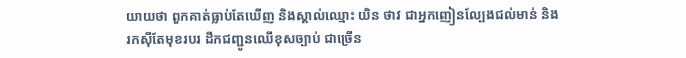យាយថា ពួកគាត់ធ្លាប់តែឃើញ និងស្គាល់ឈ្មោះ យិន ថាវ ជាអ្នកញៀនល្បែងជល់មាន់ និងរកស៊ីតែមុខរបរ ដឹកជញ្ជូនឈើខុសច្បាប់ ជាច្រើន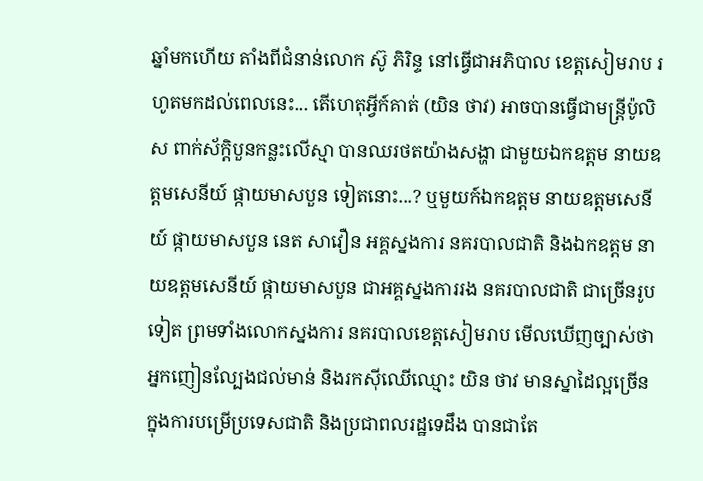ឆ្នាំមកហើយ តាំងពីជំនាន់លោក ស៊ូ ភិរិន្ទ នៅធ្វើជាអភិបាល ខេត្តសៀមរាប រហូតមកដល់ពេលនេះ... តើហេតុអ្វីក៍គាត់ (យិន ថាវ) អាចបានធ្វើជាមន្ត្រីប៉ូលិស ពាក់ស័ក្ដិបួនកន្លះលើស្មា បានឈរថតយ៉ាងសង្ហា ជាមួយឯកឧត្តម នាយឧត្តមសេនីយ៍ ផ្កាយមាសបួន ទៀតនោះ...? ឬមួយក៍ឯកឧត្តម នាយឧត្តមសេនីយ៍ ផ្កាយមាសបួន នេត សាវឿន អគ្គស្នងការ នគរបាលជាតិ និងឯកឧត្តម នាយឧត្តមសេនីយ៍ ផ្កាយមាសបួន ជាអគ្គស្នងការរង នគរបាលជាតិ ជាច្រើនរូបទៀត ព្រមទាំងលោកស្នងការ នគរបាលខេត្តសៀមរាប មើលឃើញច្បាស់ថា អ្នកញៀនល្បែងជល់មាន់ និងរកស៊ីឈើឈ្មោះ យិន ថាវ មានស្នាដៃល្អច្រើន ក្នុងការបម្រើប្រទេសជាតិ និងប្រជាពលរដ្ឋទេដឹង បានជាតែ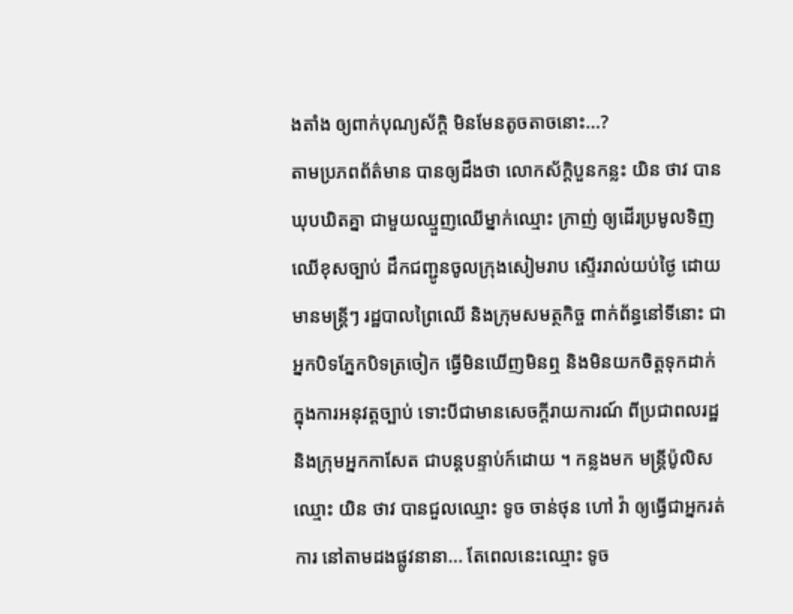ងតាំង ឲ្យពាក់បុណ្យស័ក្ដិ មិនមែនតូចតាចនោះ...?
តាមប្រភពព័ត៌មាន បានឲ្យដឹងថា លោកស័ក្ដិបួនកន្លះ យិន ថាវ បានឃុបឃិតគ្នា ជាមួយឈ្មួញឈើម្នាក់ឈ្មោះ ក្រាញ់ ឲ្យដើរប្រមូលទិញឈើខុសច្បាប់ ដឹកជញ្ជូនចូលក្រុងសៀមរាប ស្ទើររាល់យប់ថ្ងៃ ដោយមានមន្ដ្រីៗ រដ្ឋបាលព្រៃឈើ និងក្រុមសមត្ថកិច្ច ពាក់ព័ន្ធនៅទីនោះ ជាអ្នកបិទភ្នែកបិទត្រចៀក ធ្វើមិនឃើញមិនឮ និងមិនយកចិត្តទុកដាក់ ក្នុងការអនុវត្តច្បាប់ ទោះបីជាមានសេចក្ដីរាយការណ៍ ពីប្រជាពលរដ្ឋ និងក្រុមអ្នកកាសែត ជាបន្តបន្ទាប់ក៍ដោយ ។ កន្លងមក មន្ដ្រីប៉ូលិសឈ្មោះ យិន ថាវ បានជួលឈ្មោះ ទូច ចាន់ថុន ហៅ វ៉ា ឲ្យធ្វើជាអ្នករត់ការ នៅតាមដងផ្លូវនានា... តែពេលនេះឈ្មោះ ទូច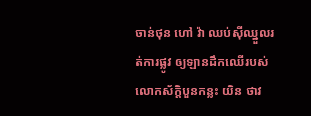ចាន់ថុន ហៅ វ៉ា ឈប់ស៊ីឈ្នួលរត់ការផ្លូវ ឲ្យឡានដឹកឈើរបស់ លោកស័ក្ដិបួនកន្លះ យិន ថាវ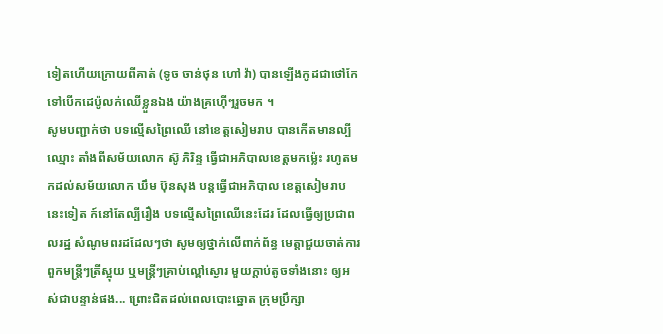ទៀតហើយក្រោយពីគាត់ (ទូច ចាន់ថុន ហៅ វ៉ា) បានឡើងកូដជាថៅកែ ទៅបើកដេប៉ូលក់ឈើខ្លួនឯង យ៉ាងគ្រហ៊ើៗរួចមក ។
សូមបញ្ជាក់ថា បទល្មើសព្រៃឈើ នៅខេត្តសៀមរាប បានកើតមានល្បីឈ្មោះ តាំងពីសម័យលោក ស៊ូ ភិរិន្ទ ធ្វើជាអភិបាលខេត្តមកម្ល៉េះ រហូតមកដល់សម័យលោក ឃឹម ប៊ុនសុង បន្តធ្វើជាអភិបាល ខេត្តសៀមរាបនេះទៀត ក៍នៅតែល្បីរឿង បទល្មើសព្រៃឈើនេះដែរ ដែលធ្វើឲ្យប្រជាពលរដ្ឋ សំណូមពរដដែលៗថា សូមឲ្យថ្នាក់លើពាក់ព័ន្ធ មេត្តាជួយចាត់ការ ពួកមន្ត្រីៗត្រីស្អុយ ឬមន្ត្រីៗគ្រាប់ល្ពៅស្ងោរ មួយក្ដាប់តូចទាំងនោះ ឲ្យអស់ជាបន្ទាន់ផង... ព្រោះជិតដល់ពេលបោះឆ្នោត ក្រុមប្រឹក្សា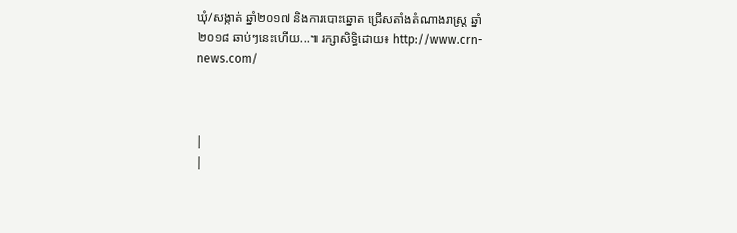ឃុំ/សង្កាត់ ឆ្នាំ២០១៧ និងការបោះឆ្នោត ជ្រើសតាំងតំណាងរាស្ត្រ ឆ្នាំ២០១៨ ឆាប់ៗនេះហើយ...៕ រក្សាសិទ្ធិដោយ៖ http://www.crn-news.com/



|
|